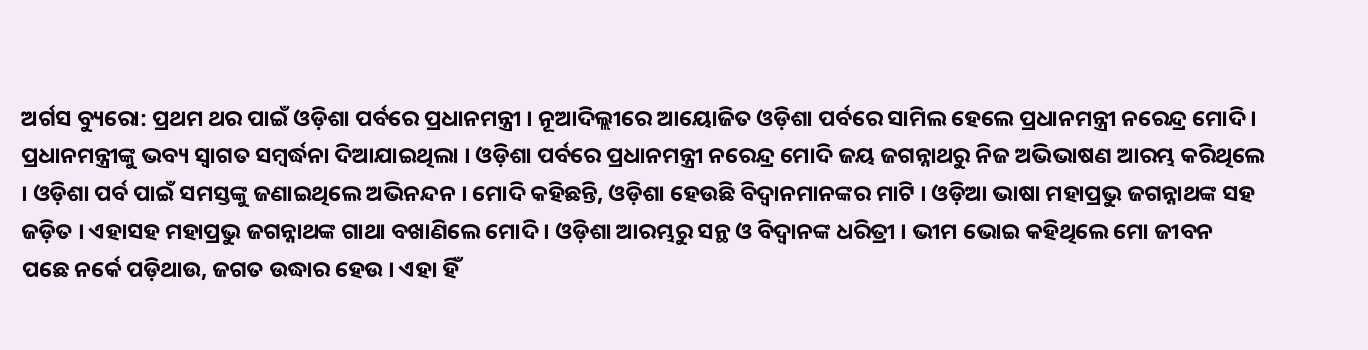ଅର୍ଗସ ବ୍ୟୁରୋ: ପ୍ରଥମ ଥର ପାଇଁ ଓଡ଼ିଶା ପର୍ବରେ ପ୍ରଧାନମନ୍ତ୍ରୀ । ନୂଆଦିଲ୍ଲୀରେ ଆୟୋଜିତ ଓଡ଼ିଶା ପର୍ବରେ ସାମିଲ ହେଲେ ପ୍ରଧାନମନ୍ତ୍ରୀ ନରେନ୍ଦ୍ର ମୋଦି । ପ୍ରଧାନମନ୍ତ୍ରୀଙ୍କୁ ଭବ୍ୟ ସ୍ବାଗତ ସମ୍ବର୍ଦ୍ଧନା ଦିଆଯାଇଥିଲା । ଓଡ଼ିଶା ପର୍ବରେ ପ୍ରଧାନମନ୍ତ୍ରୀ ନରେନ୍ଦ୍ର ମୋଦି ଜୟ ଜଗନ୍ନାଥରୁ ନିଜ ଅଭିଭାଷଣ ଆରମ୍ଭ କରିଥିଲେ । ଓଡ଼ିଶା ପର୍ବ ପାଇଁ ସମସ୍ତଙ୍କୁ ଜଣାଇଥିଲେ ଅଭିନନ୍ଦନ । ମୋଦି କହିଛନ୍ତି, ଓଡ଼ିଶା ହେଉଛି ବିଦ୍ବାନମାନଙ୍କର ମାଟି । ଓଡ଼ିଆ ଭାଷା ମହାପ୍ରଭୁ ଜଗନ୍ନାଥଙ୍କ ସହ ଜଡ଼ିତ । ଏହାସହ ମହାପ୍ରଭୁ ଜଗନ୍ନାଥଙ୍କ ଗାଥା ବଖାଣିଲେ ମୋଦି । ଓଡ଼ିଶା ଆରମ୍ଭରୁ ସନ୍ଥ ଓ ବିଦ୍ବାନଙ୍କ ଧରିତ୍ରୀ । ଭୀମ ଭୋଇ କହିଥିଲେ ମୋ ଜୀବନ ପଛେ ନର୍କେ ପଡ଼ିଥାଉ, ଜଗତ ଉଦ୍ଧାର ହେଉ । ଏହା ହିଁ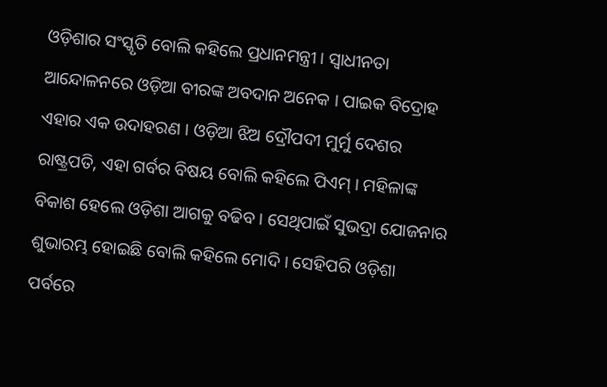ଓଡ଼ିଶାର ସଂସ୍କୃତି ବୋଲି କହିଲେ ପ୍ରଧାନମନ୍ତ୍ରୀ । ସ୍ବାଧୀନତା ଆନ୍ଦୋଳନରେ ଓଡ଼ିଆ ବୀରଙ୍କ ଅବଦାନ ଅନେକ । ପାଇକ ବିଦ୍ରୋହ ଏହାର ଏକ ଉଦାହରଣ । ଓଡ଼ିଆ ଝିଅ ଦ୍ରୌପଦୀ ମୁର୍ମୁ ଦେଶର ରାଷ୍ଟ୍ରପତି, ଏହା ଗର୍ବର ବିଷୟ ବୋଲି କହିଲେ ପିଏମ୍ । ମହିଳାଙ୍କ ବିକାଶ ହେଲେ ଓଡ଼ିଶା ଆଗକୁ ବଢିବ । ସେଥିପାଇଁ ସୁଭଦ୍ରା ଯୋଜନାର ଶୁଭାରମ୍ଭ ହୋଇଛି ବୋଲି କହିଲେ ମୋଦି । ସେହିପରି ଓଡ଼ିଶା ପର୍ବରେ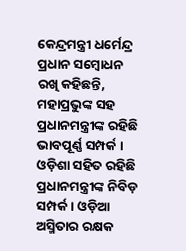କେନ୍ଦ୍ରମନ୍ତ୍ରୀ ଧର୍ମେନ୍ଦ୍ର ପ୍ରଧାନ ସମ୍ବୋଧନ ରଖି କହିଛନ୍ତି, ମହାପ୍ରଭୁଙ୍କ ସହ ପ୍ରଧାନମନ୍ତ୍ରୀଙ୍କ ରହିଛି ଭାବପୂର୍ଣ୍ଣ ସମ୍ପର୍କ । ଓଡ଼ିଶା ସହିତ ରହିଛି ପ୍ରଧାନମନ୍ତ୍ରୀଙ୍କ ନିବିଡ଼ ସମ୍ପର୍କ । ଓଡ଼ିଆ ଅସ୍ମିତାର ରକ୍ଷକ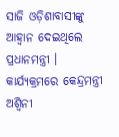ସାଜି ଓଡ଼ିଶାବାସୀଙ୍କୁ ଆହ୍ବାନ ଦେଇଥିଲେ ପ୍ରଧାନମନ୍ତ୍ରୀ । କାର୍ଯ୍ୟକ୍ରମରେ କେନ୍ଦ୍ରମନ୍ତ୍ରୀ ଅଶ୍ବିନୀ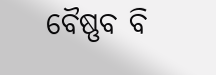ବୈଷ୍ଣବ ବି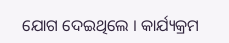ଯୋଗ ଦେଇଥିଲେ । କାର୍ଯ୍ୟକ୍ରମ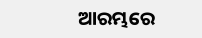ଆରମ୍ଭରେ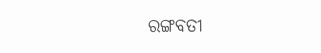ରଙ୍ଗବତୀ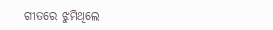ଗୀତରେ ଝୁମିଥିଲେ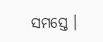ସମସ୍ତେ ।